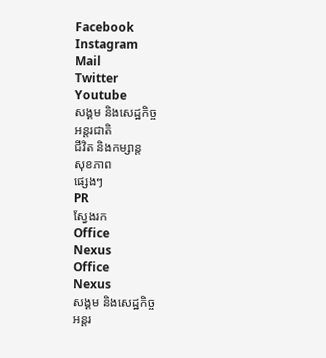Facebook
Instagram
Mail
Twitter
Youtube
សង្គម និងសេដ្ឋកិច្ច
អន្តរជាតិ
ជីវិត និងកម្សាន្ត
សុខភាព
ផ្សេងៗ
PR
ស្វែងរក
Office
Nexus
Office
Nexus
សង្គម និងសេដ្ឋកិច្ច
អន្តរ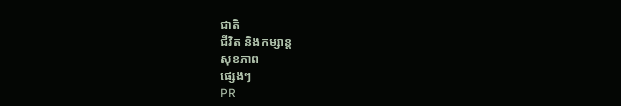ជាតិ
ជីវិត និងកម្សាន្ត
សុខភាព
ផ្សេងៗ
PR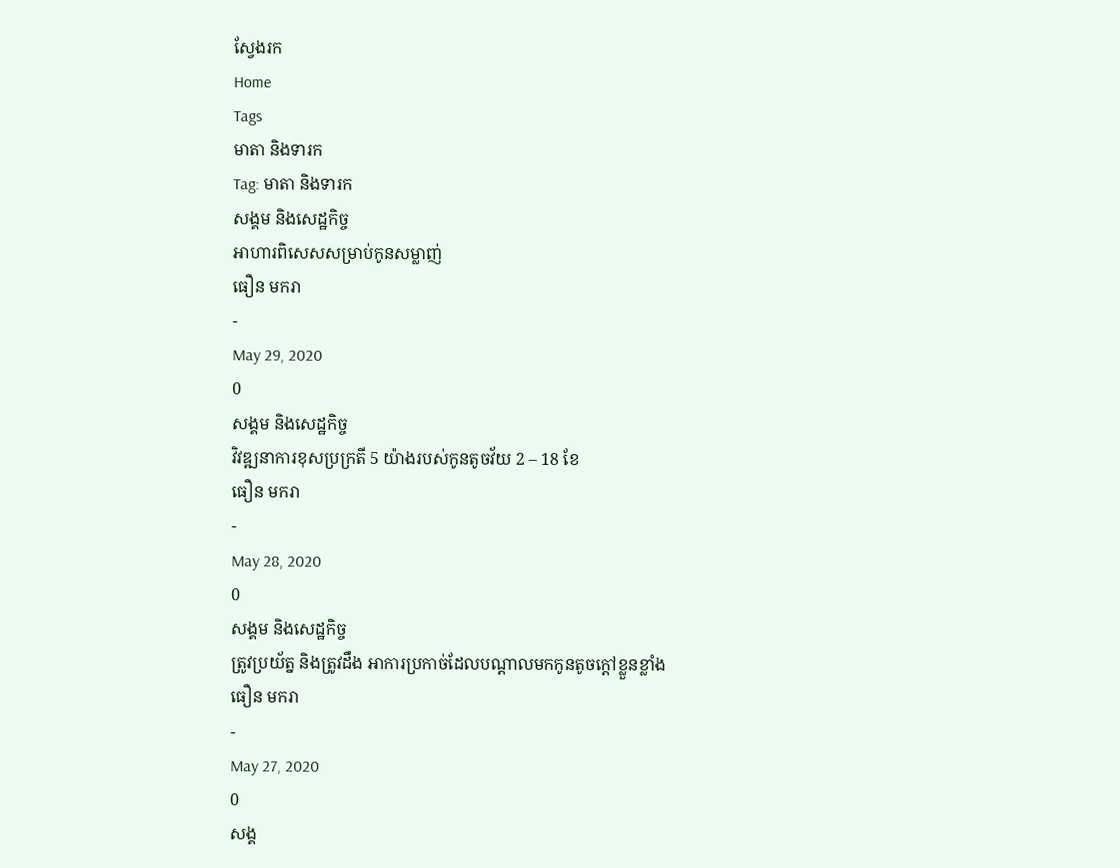ស្វែងរក
Home
Tags
មាតា និងទារក
Tag: មាតា និងទារក
សង្គម និងសេដ្ឋកិច្ច
អាហារពិសេសសម្រាប់កូនសម្លាញ់
ធឿន មករា
-
May 29, 2020
0
សង្គម និងសេដ្ឋកិច្ច
វិវឌ្ឍនាការខុសប្រក្រតី 5 យ៉ាងរបស់កូនតូចវ័យ 2 – 18 ខែ
ធឿន មករា
-
May 28, 2020
0
សង្គម និងសេដ្ឋកិច្ច
ត្រូវប្រយ័ត្ន និងត្រូវដឹង អាការប្រកាច់ដែលបណ្តាលមកកូនតូចក្តៅខ្លួនខ្លាំង
ធឿន មករា
-
May 27, 2020
0
សង្គ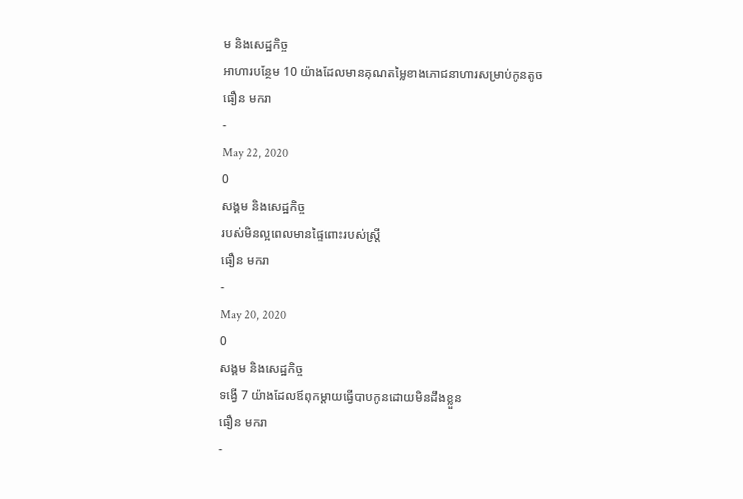ម និងសេដ្ឋកិច្ច
អាហារបន្ថែម 10 យ៉ាងដែលមានគុណតម្លៃខាងភោជនាហារសម្រាប់កូនតូច
ធឿន មករា
-
May 22, 2020
0
សង្គម និងសេដ្ឋកិច្ច
របស់មិនល្អពេលមានផ្ទៃពោះរបស់ស្រ្តី
ធឿន មករា
-
May 20, 2020
0
សង្គម និងសេដ្ឋកិច្ច
ទង្វើ 7 យ៉ាងដែលឪពុកម្តាយធ្វើបាបកូនដោយមិនដឹងខ្លួន
ធឿន មករា
-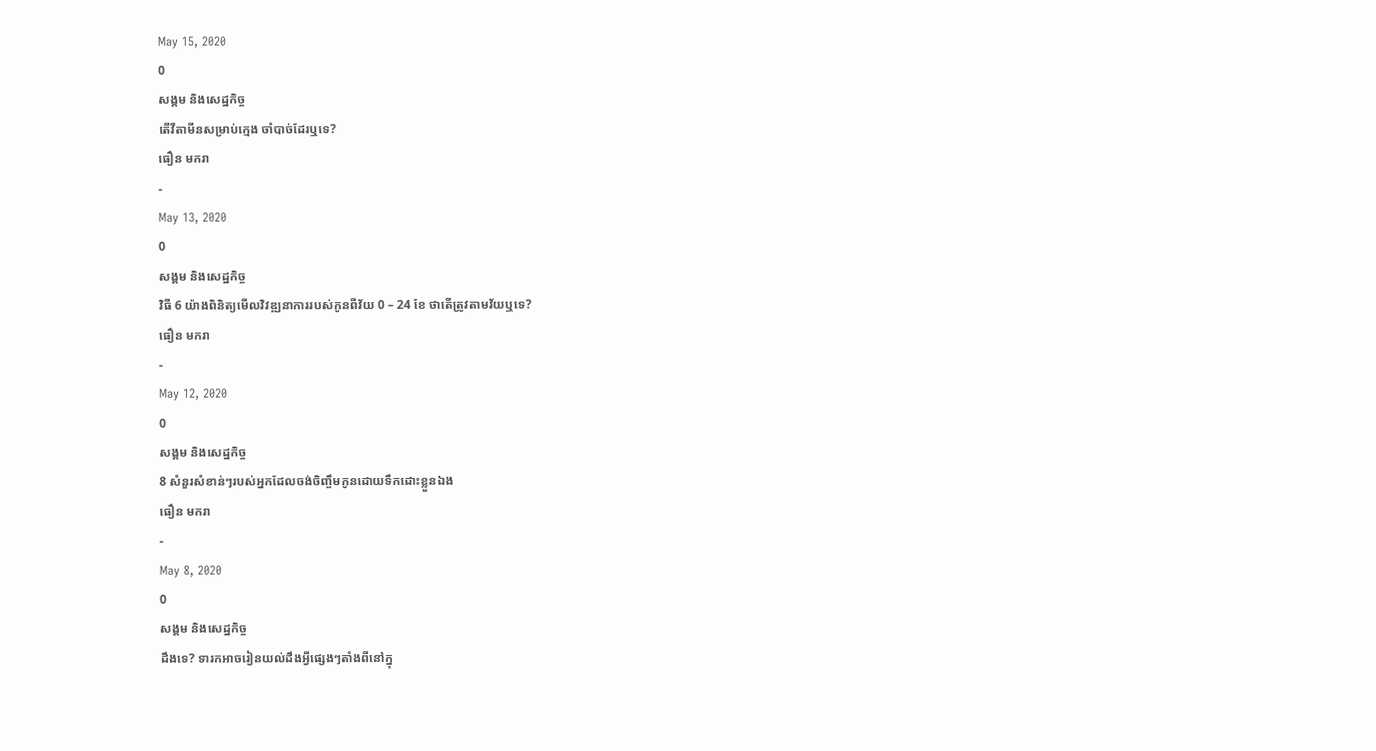May 15, 2020
0
សង្គម និងសេដ្ឋកិច្ច
តើវីតាមីនសម្រាប់ក្មេង ចាំបាច់ដែរឬទេ?
ធឿន មករា
-
May 13, 2020
0
សង្គម និងសេដ្ឋកិច្ច
វិធី 6 យ៉ាងពិនិត្យមើលវិវឌ្ឍនាការរបស់កូនពីវ័យ 0 – 24 ខែ ថាតើត្រូវតាមវ័យឬទេ?
ធឿន មករា
-
May 12, 2020
0
សង្គម និងសេដ្ឋកិច្ច
8 សំនួរសំខាន់ៗរបស់អ្នកដែលចង់ចិញ្ចឹមកូនដោយទឹកដោះខ្លួនឯង
ធឿន មករា
-
May 8, 2020
0
សង្គម និងសេដ្ឋកិច្ច
ដឹងទេ? ទារកអាចរៀនយល់ដឹងអ្វីផ្សេងៗតាំងពីនៅក្នុ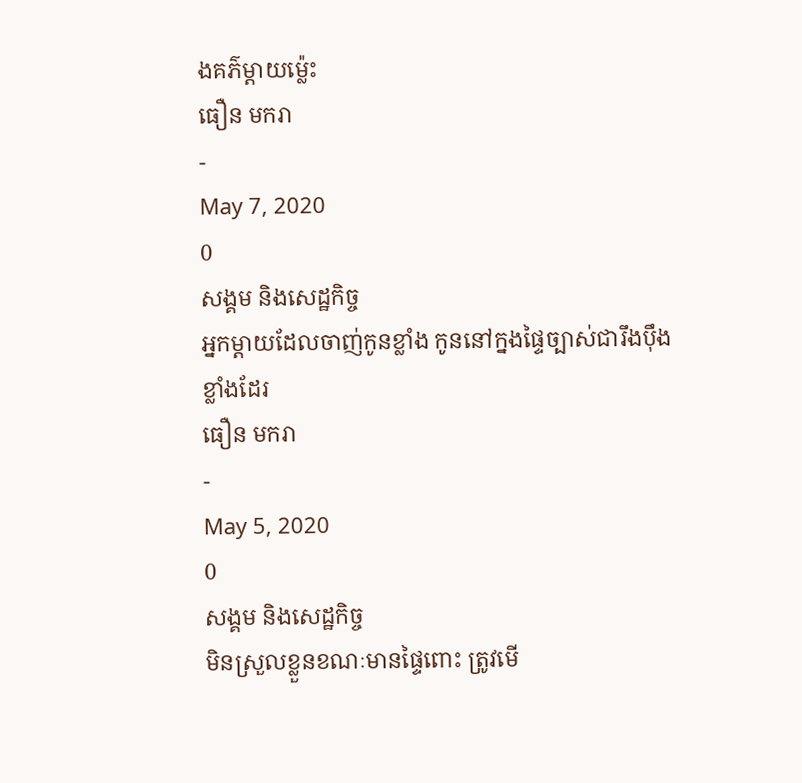ងគភ៌ម្តាយម្ល៉េះ
ធឿន មករា
-
May 7, 2020
0
សង្គម និងសេដ្ឋកិច្ច
អ្នកម្តាយដែលចាញ់កូនខ្លាំង កូននៅក្នងផ្ទៃច្បាស់ជារឹងប៉ឹងខ្លាំងដែរ
ធឿន មករា
-
May 5, 2020
0
សង្គម និងសេដ្ឋកិច្ច
មិនស្រួលខ្លួនខណៈមានផ្ទៃពោះ ត្រូវមើ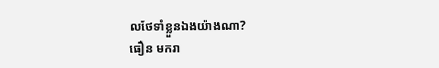លថែទាំខ្លួនឯងយ៉ាងណា?
ធឿន មករា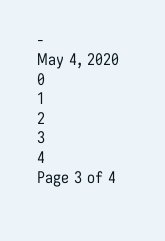-
May 4, 2020
0
1
2
3
4
Page 3 of 4